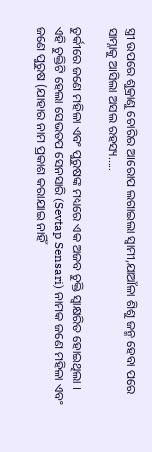ସ୍ତ୍ରୀ ଉପରେ ଶୁକ୍ରାଣୁ ଚୋରିର ଆରୋପ ଲଗାଇଲା ସ୍ୱାମୀ,ଯାଆଁଳା ଶିଶୁ ଜନ୍ମ ହେବା ପରେ ସାମ୍ନାକୁ ଆସିଲା ଅସଲ ରହସ୍ୟ…..

ତୁର୍କୀରେ ଜଣେ ମହିଳା ଏବଂ ପୁରୁଷଙ୍କ ମଧ୍ୟରେ ଏକ ଅଜବ ଚୁକ୍ତି ସ୍ୱାକ୍ଷରିତ ହୋଇଥିଲା । ଏହି ଚୁକ୍ତିଟି ହେଲା ସେଭତପ ସେନସାରି (Sevtap Sensari) ନାମକ ଜଣେ ମହିଳା ଏବଂ ଜଣେ ପୁରୁଷ (ଯାହାର ନାମ ପ୍ରକାଶ କରାଯାଇ ନାହିଁ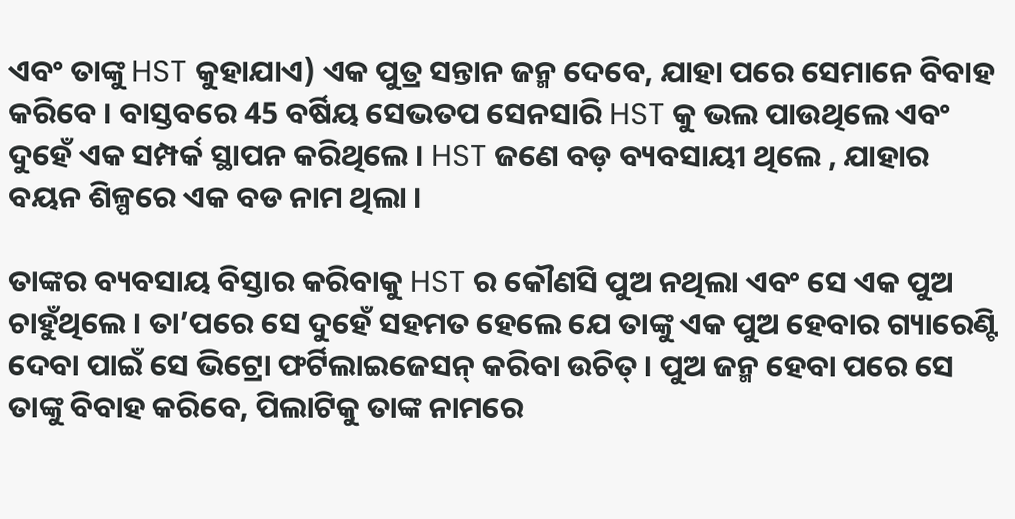ଏବଂ ତାଙ୍କୁ HST କୁହାଯାଏ) ଏକ ପୁତ୍ର ସନ୍ତାନ ଜନ୍ମ ଦେବେ, ଯାହା ପରେ ସେମାନେ ବିବାହ କରିବେ । ବାସ୍ତବରେ 45 ବର୍ଷିୟ ସେଭତପ ସେନସାରି HST କୁ ଭଲ ପାଉଥିଲେ ଏବଂ ଦୁହେଁ ଏକ ସମ୍ପର୍କ ସ୍ଥାପନ କରିଥିଲେ । HST ଜଣେ ବଡ଼ ବ୍ୟବସାୟୀ ଥିଲେ , ଯାହାର ବୟନ ଶିଳ୍ପରେ ଏକ ବଡ ନାମ ଥିଲା ।

ତାଙ୍କର ବ୍ୟବସାୟ ବିସ୍ତାର କରିବାକୁ HST ର କୌଣସି ପୁଅ ନଥିଲା ଏବଂ ସେ ଏକ ପୁଅ ଚାହୁଁଥିଲେ । ତା’ପରେ ସେ ଦୁହେଁ ସହମତ ହେଲେ ଯେ ତାଙ୍କୁ ଏକ ପୁଅ ହେବାର ଗ୍ୟାରେଣ୍ଟି ଦେବା ପାଇଁ ସେ ଭିଟ୍ରୋ ଫର୍ଟିଲାଇଜେସନ୍ କରିବା ଉଚିତ୍ । ପୁଅ ଜନ୍ମ ହେବା ପରେ ସେ ତାଙ୍କୁ ବିବାହ କରିବେ, ପିଲାଟିକୁ ତାଙ୍କ ନାମରେ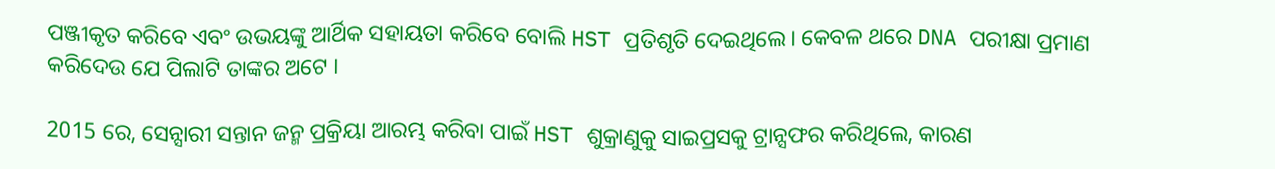ପଞ୍ଜୀକୃତ କରିବେ ଏବଂ ଉଭୟଙ୍କୁ ଆର୍ଥିକ ସହାୟତା କରିବେ ବୋଲି HST ପ୍ରତିଶୃତି ଦେଇଥିଲେ। କେବଳ ଥରେ DNA ପରୀକ୍ଷା ପ୍ରମାଣ କରିଦେଉ ଯେ ପିଲାଟି ତାଙ୍କର ଅଟେ ।

2015 ରେ, ସେନ୍ସାରୀ ସନ୍ତାନ ଜନ୍ମ ପ୍ରକ୍ରିୟା ଆରମ୍ଭ କରିବା ପାଇଁ HST ଶୁକ୍ରାଣୁକୁ ସାଇପ୍ରସକୁ ଟ୍ରାନ୍ସଫର କରିଥିଲେ, କାରଣ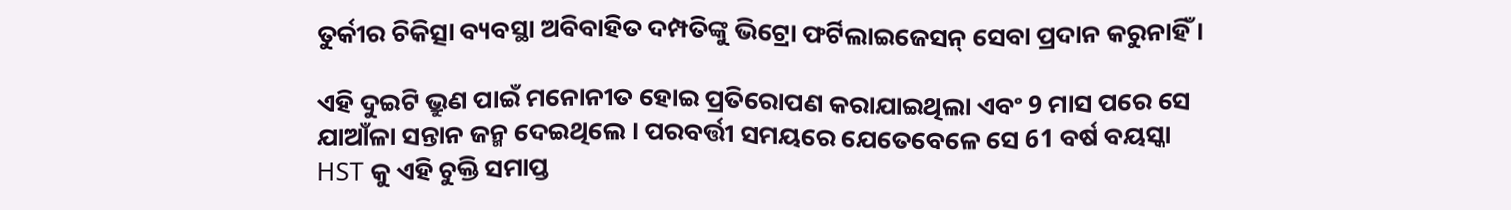ତୁର୍କୀର ଚିକିତ୍ସା ବ୍ୟବସ୍ଥା ଅବିବାହିତ ଦମ୍ପତିଙ୍କୁ ଭିଟ୍ରୋ ଫର୍ଟିଲାଇଜେସନ୍ ସେବା ପ୍ରଦାନ କରୁନାହିଁ ।

ଏହି ଦୁଇଟି ଭ୍ରୁଣ ପାଇଁ ମନୋନୀତ ହୋଇ ପ୍ରତିରୋପଣ କରାଯାଇଥିଲା ଏବଂ 9 ମାସ ପରେ ସେ ଯାଆଁଳା ସନ୍ତାନ ଜନ୍ମ ଦେଇଥିଲେ । ପରବର୍ତ୍ତୀ ସମୟରେ ଯେତେବେଳେ ସେ 61 ବର୍ଷ ବୟସ୍କା HST କୁ ଏହି ଚୁକ୍ତି ସମାପ୍ତ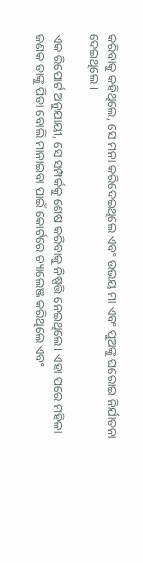କରିବାକୁ କହିଥିଲେ, ସେ ମନା କରିଦେଇଥିଲେ ଏବଂ ଉଭୟ ମା ଏବଂ ପୁଅଙ୍କୁ ଘରୋଇ ନିର୍ଯାତନା ଦେଇଥିଲେ ।

ଏକ ରିପୋର୍ଟ ଅନୁଯାୟୀ, ସେ ସମ୍ପର୍କକୁ ଶେଷ କରିବାକୁ ନିଷ୍ପତ୍ତି ନେଇଥିଲେ। ଏହା ପରେ ମହିଳା ଜଣକ ତାଙ୍କୁ ପିତା ବୋଲି ମାନାଇବା ପାଇଁ କୋର୍ଟରେ ଚ୍ୟାଲେଞ୍ଜ କରିଥିଲେ ଏବଂ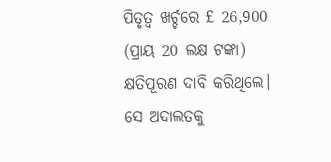ପିତୃତ୍ବ ଖର୍ଚ୍ଚରେ £ 26,900 (ପ୍ରାୟ 20 ଲକ୍ଷ ଟଙ୍କା) କ୍ଷତିପୂରଣ ଦାବି କରିଥିଲେ। ସେ ଅଦାଲତକୁ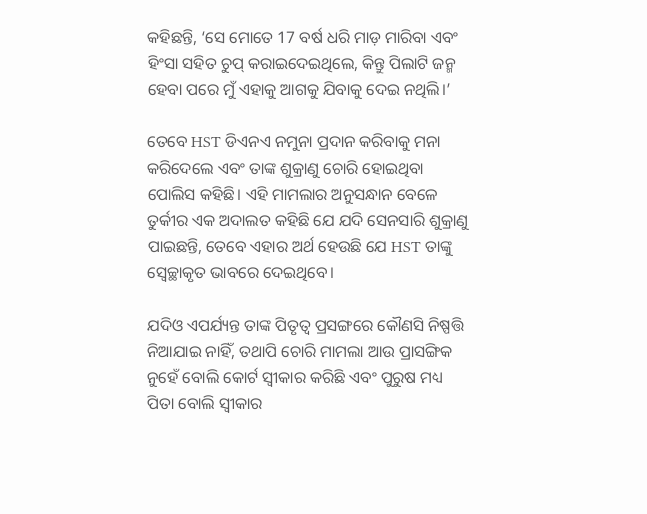କହିଛନ୍ତି, ‘ସେ ମୋତେ 17 ବର୍ଷ ଧରି ମାଡ଼ ମାରିବା ଏବଂ ହିଂସା ସହିତ ଚୁପ୍ କରାଇଦେଇଥିଲେ, କିନ୍ତୁ ପିଲାଟି ଜନ୍ମ ହେବା ପରେ ମୁଁ ଏହାକୁ ଆଗକୁ ଯିବାକୁ ଦେଇ ନଥିଲି।’

ତେବେ HST ଡିଏନଏ ନମୁନା ପ୍ରଦାନ କରିବାକୁ ମନା କରିଦେଲେ ଏବଂ ତାଙ୍କ ଶୁକ୍ରାଣୁ ଚୋରି ହୋଇଥିବା ପୋଲିସ କହିଛି। ଏହି ମାମଲାର ଅନୁସନ୍ଧାନ ବେଳେ ତୁର୍କୀର ଏକ ଅଦାଲତ କହିଛି ଯେ ଯଦି ସେନସାରି ଶୁକ୍ରାଣୁ ପାଇଛନ୍ତି, ତେବେ ଏହାର ଅର୍ଥ ହେଉଛି ଯେ HST ତାଙ୍କୁ ସ୍ବେଚ୍ଛାକୃତ ଭାବରେ ଦେଇଥିବେ।

ଯଦିଓ ଏପର୍ଯ୍ୟନ୍ତ ତାଙ୍କ ପିତୃତ୍ବ ପ୍ରସଙ୍ଗରେ କୌଣସି ନିଷ୍ପତ୍ତି ନିଆଯାଇ ନାହିଁ, ତଥାପି ଚୋରି ମାମଲା ଆଉ ପ୍ରାସଙ୍ଗିକ ନୁହେଁ ବୋଲି କୋର୍ଟ ସ୍ୱୀକାର କରିଛି ଏବଂ ପୁରୁଷ ମଧ୍ୟ ପିତା ବୋଲି ସ୍ୱୀକାର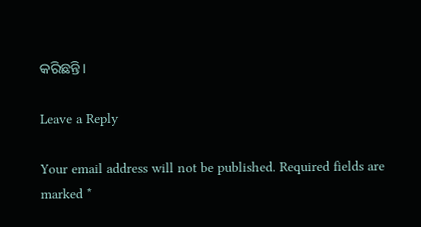କରିଛନ୍ତି।

Leave a Reply

Your email address will not be published. Required fields are marked *